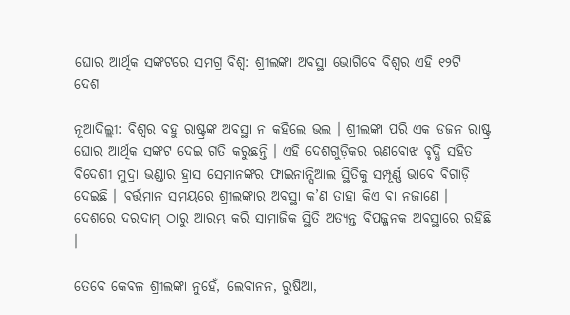ଘୋର ଆର୍ଥିକ ସଙ୍କଟରେ ସମଗ୍ର ବିଶ୍ୱ: ଶ୍ରୀଲଙ୍କା ଅବସ୍ଥା ଭୋଗିବେ ବିଶ୍ୱର ଏହି ୧୨ଟି ଦେଶ

ନୂଆଦିଲ୍ଲୀ: ବିଶ୍ୱର ବହୁ ରାଷ୍ଟ୍ରଙ୍କ ଅବସ୍ଥା ନ କହିଲେ ଭଲ । ଶ୍ରୀଲଙ୍କା ପରି ଏକ ଡଜନ ରାଷ୍ଟ୍ର ଘୋର ଆର୍ଥିକ ସଙ୍କଟ ଦେଇ ଗତି କରୁଛନ୍ତି । ଏହି ଦେଶଗୁଡ଼ିକର ଋଣବୋଝ ବୃଦ୍ଧି ସହିତ ବିଦେଶୀ ମୁଦ୍ରା ଭଣ୍ଡାର ହ୍ରାସ ସେମାନଙ୍କର ଫାଇନାନ୍ସିଆଲ ସ୍ଥିତିକୁ ସମ୍ପୂର୍ଣ୍ଣ ଭାବେ ବିଗାଡ଼ି ଦେଇଛି । ବର୍ତ୍ତମାନ ସମୟରେ ଶ୍ରୀଲଙ୍କାର ଅବସ୍ଥା କ’ଣ ତାହା କିଏ ବା ନଜାଣେ । ଦେଶରେ ଦରଦାମ୍ ଠାରୁ ଆରମ୍ଭ କରି ସାମାଜିକ ସ୍ଥିତି ଅତ୍ୟନ୍ତ ବିପଜ୍ଜନକ ଅବସ୍ଥାରେ ରହିଛି ।

ତେବେ କେବଳ ଶ୍ରୀଲଙ୍କା ନୁହେଁ, ଲେବାନନ, ରୁଷିଆ,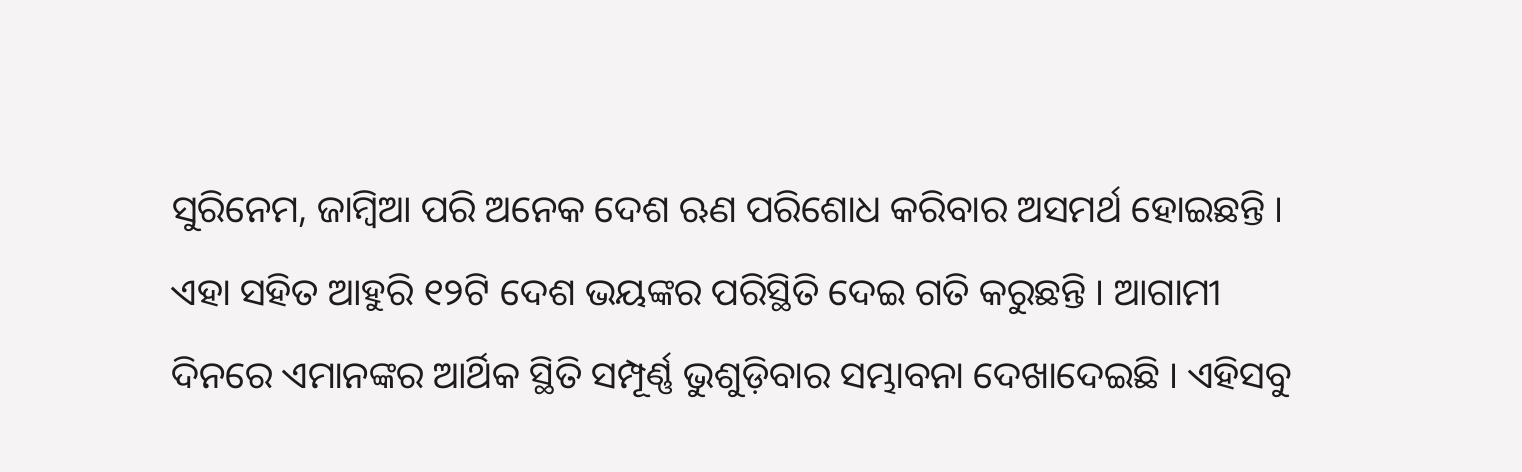ସୁରିନେମ, ଜାମ୍ବିଆ ପରି ଅନେକ ଦେଶ ଋଣ ପରିଶୋଧ କରିବାର ଅସମର୍ଥ ହୋଇଛନ୍ତି । ଏହା ସହିତ ଆହୁରି ୧୨ଟି ଦେଶ ଭୟଙ୍କର ପରିସ୍ଥିତି ଦେଇ ଗତି କରୁଛନ୍ତି । ଆଗାମୀ ଦିନରେ ଏମାନଙ୍କର ଆର୍ଥିକ ସ୍ଥିତି ସମ୍ପୂର୍ଣ୍ଣ ଭୁଶୁଡ଼ିବାର ସମ୍ଭାବନା ଦେଖାଦେଇଛି । ଏହିସବୁ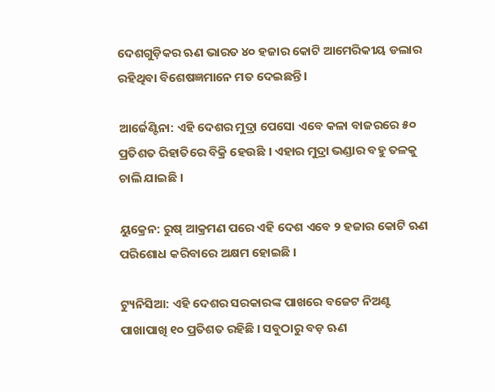ଦେଶଗୁଡ଼ିକର ଋଣ ଭାରତ ୪୦ ହଜାର କୋଟି ଆମେରିକୀୟ ଡଲାର ରହିଥିବା ବିଶେଷଜ୍ଞମାନେ ମତ ଦେଇଛନ୍ତି ।

ଆର୍ଜେଣ୍ଟିନା: ଏହି ଦେଶର ମୁଦ୍ରା ପେସୋ ଏବେ କଳା ବାଜରରେ ୫୦ ପ୍ରତିଶତ ରିହାତିରେ ବିକ୍ରି ହେଉଛି । ଏହାର ମୁଦ୍ରା ଭଣ୍ଡାର ବହୁ ତଳକୁ ଚାଲି ଯାଇଛି ।

ୟୁକ୍ରେନ: ରୁଷ୍ ଆକ୍ରମଣ ପରେ ଏହି ଦେଶ ଏବେ ୨ ହଜାର କୋଟି ଋଣ ପରିଶୋଧ କରିବାରେ ଅକ୍ଷମ ହୋଇଛି ।

ଟ୍ୟୁନିସିଆ: ଏହି ଦେଶର ସରକାରଙ୍କ ପାଖରେ ବଜେଟ ନିଅଣ୍ଟ ପାଖାପାଖି ୧୦ ପ୍ରତିଶତ ରହିଛି । ସବୁଠାରୁ ବଡ଼ ଋଣ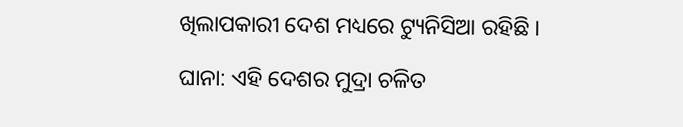ଖିଲାପକାରୀ ଦେଶ ମଧ୍ୟରେ ଟ୍ୟୁନିସିଆ ରହିଛି ।

ଘାନା: ଏହି ଦେଶର ମୁଦ୍ରା ଚଳିତ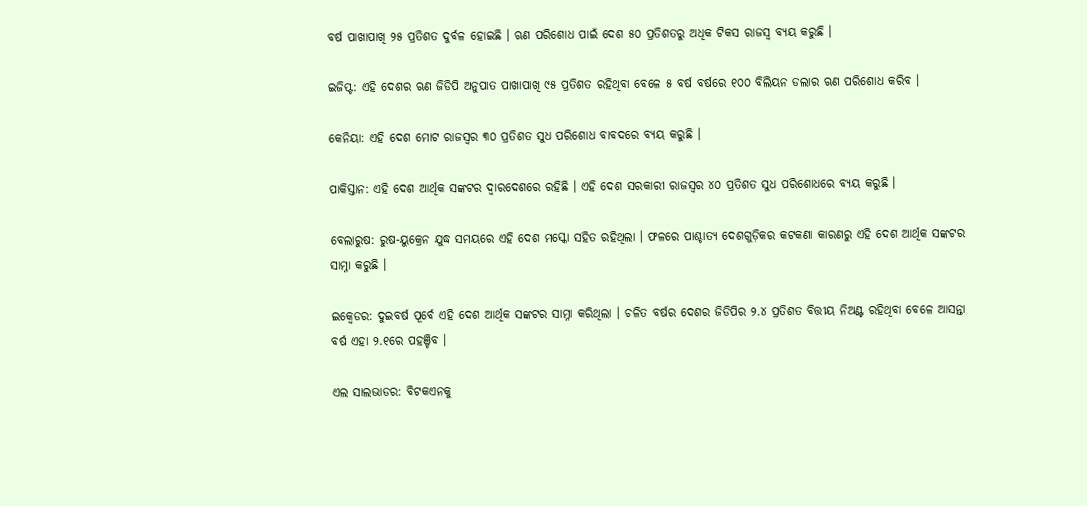ବର୍ଷ ପାଖାପାଖି ୨୫ ପ୍ରତିଶତ ଦୁର୍ବଳ ହୋଇଛି । ଋଣ ପରିଶୋଧ ପାଇଁ ଦେଶ ୫୦ ପ୍ରତିଶତରୁ ଅଧିକ ଟିକସ ରାଜସ୍ୱ ବ୍ୟୟ କରୁଛି ।

ଇଜିପ୍ଟ: ଏହି ଦେଶର ଋଣ ଜିଡିପି ଅନୁପାତ ପାଖାପାଖି ୯୫ ପ୍ରତିଶତ ରହିଥିବା ବେଳେ ୫ ବର୍ଷ ବର୍ଷରେ ୧୦୦ ବିଲିୟନ ଡଲାର ଋଣ ପରିଶୋଧ କରିବ ।

କେନିୟା: ଏହି ଦେଶ ମୋଟ ରାଜସ୍ୱର ୩୦ ପ୍ରତିଶତ ସୁଧ ପରିଶୋଧ ବାବଦରେ ବ୍ୟୟ କରୁଛି ।

ପାକିସ୍ତାନ: ଏହି ଦେଶ ଆର୍ଥିକ ସଙ୍କଟର ଦ୍ୱାରଦେଶରେ ରହିଛି । ଏହି ଦେଶ ସରକାରୀ ରାଜସ୍ୱର ୪୦ ପ୍ରତିଶତ ସୁଧ ପରିଶୋଧରେ ବ୍ୟୟ କରୁଛି ।

ବେଲାରୁଷ: ରୁଷ-ୟୁକ୍ରେନ ଯୁଦ୍ଧ ସମୟରେ ଏହି ଦେଶ ମସ୍କୋ ସହିତ ରହିଥିଲା । ଫଳରେ ପାଶ୍ଚାତ୍ୟ ଦେଶଗୁଡ଼ିକର କଟକଣା କାରଣରୁ ଏହି ଦେଶ ଆର୍ଥିକ ସଙ୍କଟର ସାମ୍ନା କରୁଛି ।

ଇକ୍ୱେଡର: ଦୁଇବର୍ଷ ପୂର୍ବେ ଏହି ଦେଶ ଆର୍ଥିକ ସଙ୍କଟର ସାମ୍ନା କରିଥିଲା । ଚଳିତ ବର୍ଷର ଦେଶର ଜିଡିପିର ୨.୪ ପ୍ରତିଶତ ବିତ୍ତୀୟ ନିଅଣ୍ଟ ରହିଥିବା ବେଳେ ଆସନ୍ତା ବର୍ଷ ଏହା ୨.୧ରେ ପହଞ୍ଚିବ ।

ଏଲ ସାଲଭାଡର: ବିଟକଏନକୁ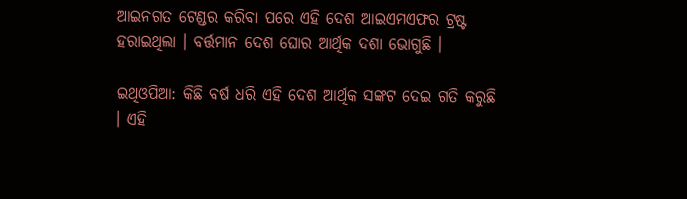ଆଇନଗତ ଟେଣ୍ଡର କରିବା ପରେ ଏହି ଦେଶ ଆଇଏମଏଫର ଟ୍ରଷ୍ଟ ହରାଇଥିଲା । ବର୍ତ୍ତମାନ ଦେଶ ଘୋର ଆର୍ଥିକ ଦଶା ଭୋଗୁଛି ।

ଇଥିଓପିଆ: କିଛି ବର୍ଷ ଧରି ଏହି ଦେଶ ଆର୍ଥିକ ସଙ୍କଟ ଦେଇ ଗତି କରୁଛି । ଏହି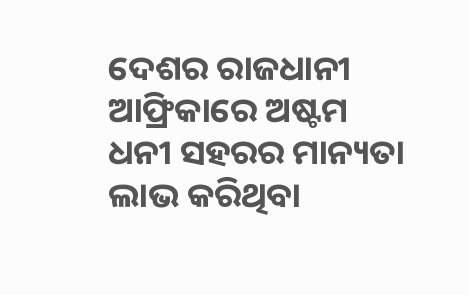ଦେଶର ରାଜଧାନୀ ଆଫ୍ରିକାରେ ଅଷ୍ଟମ ଧନୀ ସହରର ମାନ୍ୟତା ଲାଭ କରିଥିବା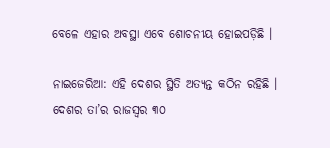ବେଳେ ଏହାର ଅବସ୍ଥା ଏବେ ଶୋଚନୀୟ ହୋଇପଡ଼ିଛି ।

ନାଇଜେରିଆ: ଏହି ଦେଶର ସ୍ଥିତି ଅତ୍ୟନ୍ତ କଠିନ ରହିଛି । ଦେଶର ତା’ର ରାଜସ୍ୱର ୩୦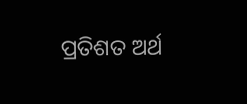ପ୍ରତିଶତ ଅର୍ଥ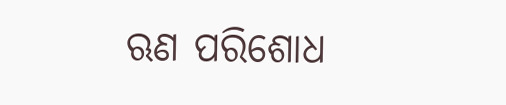ଋଣ ପରିଶୋଧ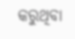କରୁଥିବା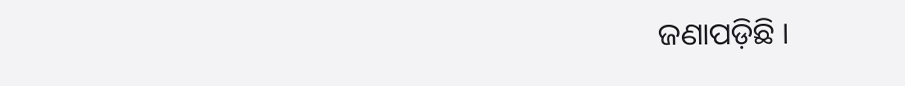ଜଣାପଡ଼ିଛି ।